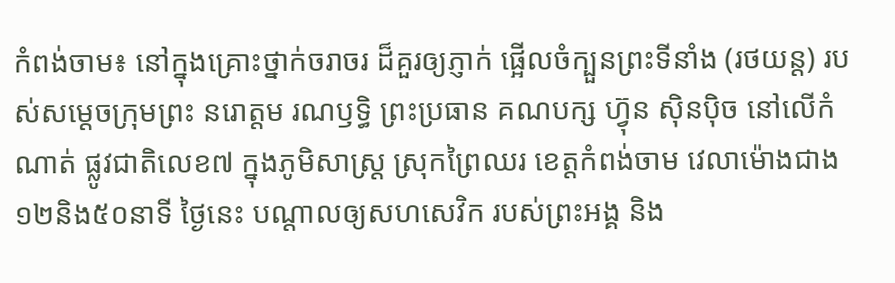កំពង់ចាម៖ នៅក្នុងគ្រោះថ្នាក់ចរាចរ ដ៏គួរឲ្យភ្ញាក់ ផ្អើលចំក្បួនព្រះទីនាំង (រថយន្ត) របស់សម្តេចក្រុមព្រះ នរោត្តម រណឫទ្ធិ ព្រះប្រធាន គណបក្ស ហ៊្វុន ស៊ិនប៉ិច នៅលើកំណាត់ ផ្លូវជាតិលេខ៧ ក្នុងភូមិសាស្រ្ត ស្រុកព្រៃឈរ ខេត្តកំពង់ចាម វេលាម៉ោងជាង ១២និង៥០នាទី ថ្ងៃនេះ បណ្តាលឲ្យសហសេវិក របស់ព្រះអង្គ និង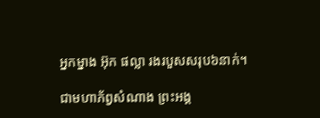អ្នកម្នាង អ៊ុក ផល្លា រងរបួសសរុប៦នាក់។

ជាមហាភ័ព្វសំណាង ព្រះអង្គ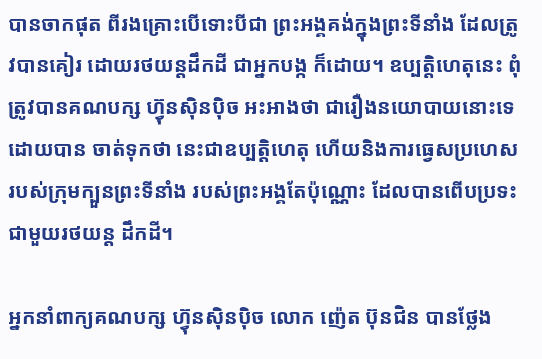បានចាកផុត ពីរងគ្រោះបើទោះបីជា ព្រះអង្គគង់ក្នុងព្រះទីនាំង ដែលត្រូវបានគៀរ ដោយរថយន្តដឹកដី ជាអ្នកបង្ក ក៏ដោយ។ ឧប្បត្តិហេតុនេះ ពុំត្រូវបានគណបក្ស ហ៊្វុនស៊ិនប៉ិច អះអាងថា ជារឿងនយោបាយនោះទេ ដោយបាន ចាត់ទុកថា នេះជាឧប្បត្តិហេតុ ហើយនិងការធ្វេសប្រហេស របស់ក្រុមក្បួនព្រះទីនាំង របស់ព្រះអង្គតែប៉ុណ្ណោះ ដែលបានពើបប្រទះ ជាមួយរថយន្ត ដឹកដី។

អ្នកនាំពាក្យគណបក្ស ហ៊្វុនស៊ិនប៉ិច លោក ញ៉េត ប៊ុនជិន បានថ្លែង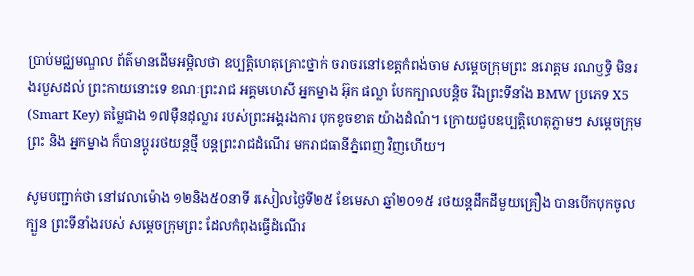ប្រាប់មជ្ឈមណ្ឌល ព័ត៌មានដើមអម្ពិលថា ឧប្បត្តិហេតុគ្រោះថ្នាក់ ចរាចរនៅខេត្តកំពង់ចាម សម្តេចក្រុមព្រះ នរោត្តម រណឫទ្ធិ មិនរងរបួសដល់ ព្រះកាយនោះទេ ខណៈព្រះរាជ អគ្គមហេសី អ្នកម្នាង អ៊ុក ផល្លា បែកក្បាលបន្តិច រីឯព្រះទីនាំង BMW ប្រភេទ X5 (Smart Key) តម្លៃជាង ១៧ម៉ឺនដុល្លារ របស់ព្រះអង្គរងការ បុកខូចខាត យ៉ាងដំណំ។ ក្រោយជួបឧប្បត្តិហេតុភ្លាមៗ សម្តេចក្រុមព្រះ និង អ្នកម្នាង ក៏បានប្តូររថយន្តថ្មី បន្តព្រះរាជដំណើរ មករាជធានីភ្នំពេញ វិញហើយ។

សូមបញ្ជាក់ថា នៅវេលាម៉ោង ១២និង៥០នាទី រសៀលថ្ងៃទី២៥ ខែមេសា ឆ្នាំ២០១៥ រថយន្ដដឹកដីមួយគ្រឿង បានបើកបុកចូលក្បួន ព្រះទីនាំងរបស់ សម្ដេចក្រុមព្រះ ដែលកំពុងធ្វើដំណើរ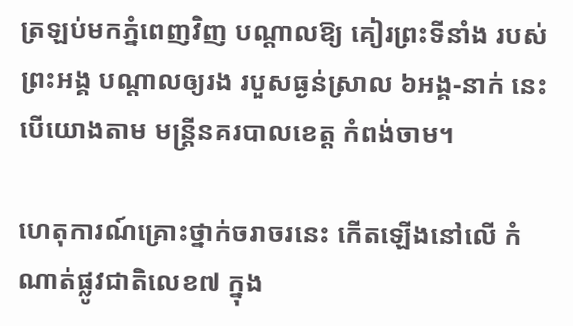ត្រឡប់មកភ្នំពេញវិញ បណ្ដាលឱ្យ គៀរព្រះទីនាំង របស់ព្រះអង្គ បណ្តាលឲ្យរង របួសធ្ងន់ស្រាល ៦អង្គ-នាក់ នេះបើយោងតាម មន្រ្តីនគរបាលខេត្ត កំពង់ចាម។

ហេតុការណ៍គ្រោះថ្នាក់ចរាចរនេះ កើតឡើងនៅលើ កំណាត់ផ្លូវជាតិលេខ៧ ក្នុង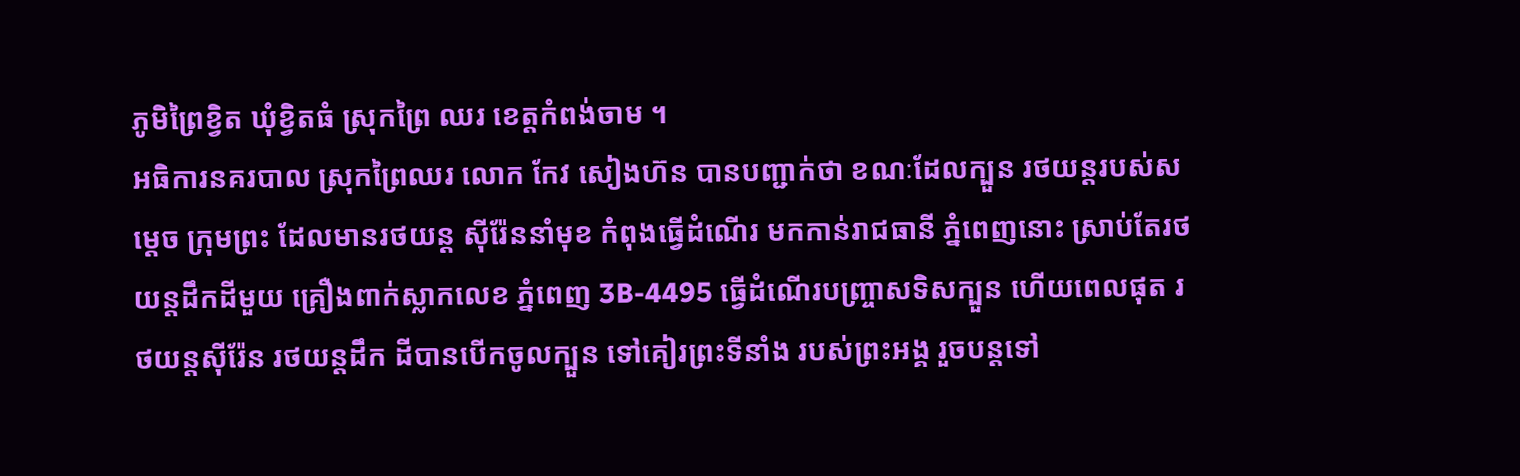ភូមិព្រៃខ្វិត ឃុំខ្វិតធំ ស្រុកព្រៃ ឈរ ខេត្ដកំពង់ចាម ។
អធិការនគរបាល ស្រុកព្រៃឈរ លោក កែវ សៀងហ៊ន បានបញ្ជាក់ថា ខណៈដែលក្បួន រថយន្ដរបស់សម្ដេច ក្រុមព្រះ ដែលមានរថយន្ដ ស៊ីរ៉ែននាំមុខ កំពុងធ្វើដំណើរ មកកាន់រាជធានី ភ្នំពេញនោះ ស្រាប់តែរថយន្ដដឹកដីមួយ គ្រឿងពាក់ស្លាកលេខ ភ្នំពេញ 3B-4495 ធ្វើដំណើរបញ្ច្រាសទិសក្បួន ហើយពេលផុត រថយន្ដស៊ីរ៉ែន រថយន្ដដឹក ដីបានបើកចូលក្បួន ទៅគៀរព្រះទីនាំង របស់ព្រះអង្គ រួចបន្ដទៅ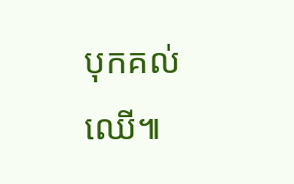បុកគល់ឈើ៕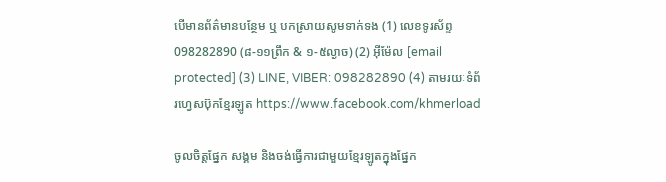បើមានព័ត៌មានបន្ថែម ឬ បកស្រាយសូមទាក់ទង (1) លេខទូរស័ព្ទ 098282890 (៨-១១ព្រឹក & ១-៥ល្ងាច) (2) អ៊ីម៉ែល [email protected] (3) LINE, VIBER: 098282890 (4) តាមរយៈទំព័រហ្វេសប៊ុកខ្មែរឡូត https://www.facebook.com/khmerload

ចូលចិត្តផ្នែក សង្គម និងចង់ធ្វើការជាមួយខ្មែរឡូតក្នុងផ្នែក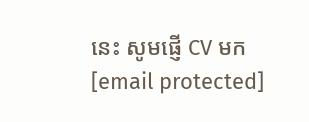នេះ សូមផ្ញើ CV មក [email protected]